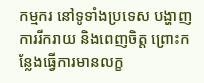កម្មករ នៅទូទាំងប្រទេស បង្ហាញការរីករាយ និងពេញចិត្ត ព្រោះកន្លែងធ្វើការមានលក្ខ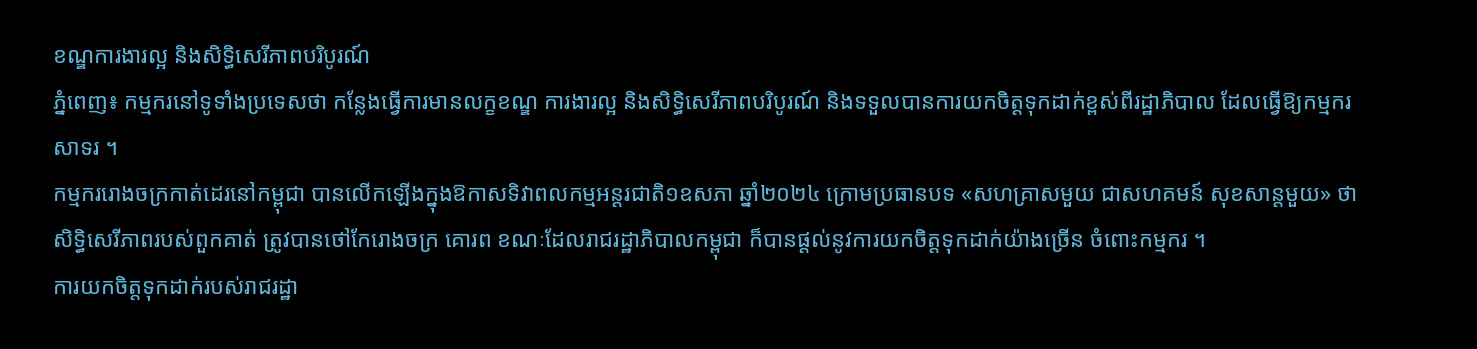ខណ្ឌការងារល្អ និងសិទ្ធិសេរីភាពបរិបូរណ៍
ភ្នំពេញ៖ កម្មករនៅទូទាំងប្រទេសថា កន្លែងធ្វើការមានលក្ខខណ្ឌ ការងារល្អ និងសិទ្ធិសេរីភាពបរិបូរណ៍ និងទទួលបានការយកចិត្តទុកដាក់ខ្ពស់ពីរដ្ឋាភិបាល ដែលធ្វើឱ្យកម្មករសាទរ ។
កម្មកររោងចក្រកាត់ដេរនៅកម្ពុជា បានលើកឡើងក្នុងឱកាសទិវាពលកម្មអន្តរជាតិ១ឧសភា ឆ្នាំ២០២៤ ក្រោមប្រធានបទ «សហគ្រាសមួយ ជាសហគមន៍ សុខសាន្តមួយ» ថា សិទ្ធិសេរីភាពរបស់ពួកគាត់ ត្រូវបានថៅកែរោងចក្រ គោរព ខណៈដែលរាជរដ្ឋាភិបាលកម្ពុជា ក៏បានផ្តល់នូវការយកចិត្តទុកដាក់យ៉ាងច្រើន ចំពោះកម្មករ ។
ការយកចិត្តទុកដាក់របស់រាជរដ្ឋា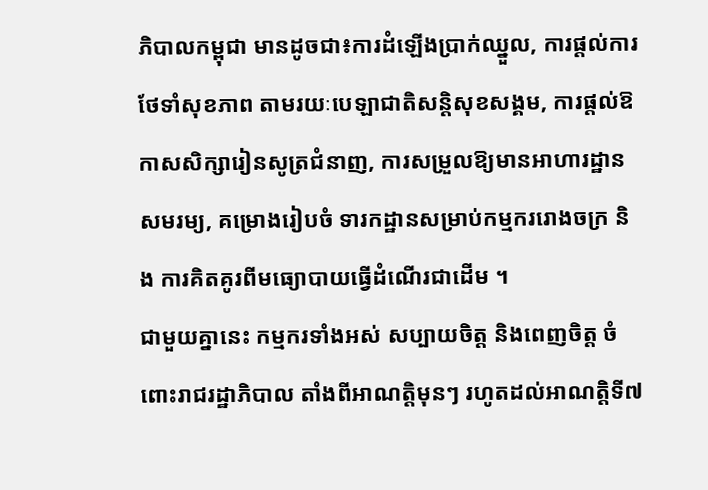ភិបាលកម្ពុជា មានដូចជា៖ការដំឡើងប្រាក់ឈ្នួល, ការផ្តល់ការថែទាំសុខភាព តាមរយៈបេឡាជាតិសន្តិសុខសង្គម, ការផ្តល់ឱកាសសិក្សារៀនសូត្រជំនាញ, ការសម្រួលឱ្យមានអាហារដ្ឋានសមរម្យ, គម្រោងរៀបចំ ទារកដ្ឋានសម្រាប់កម្មកររោងចក្រ និង ការគិតគូរពីមធ្យោបាយធ្វើដំណើរជាដើម ។
ជាមួយគ្នានេះ កម្មករទាំងអស់ សប្បាយចិត្ត និងពេញចិត្ត ចំពោះរាជរដ្ឋាភិបាល តាំងពីអាណត្តិមុនៗ រហូតដល់អាណត្តិទី៧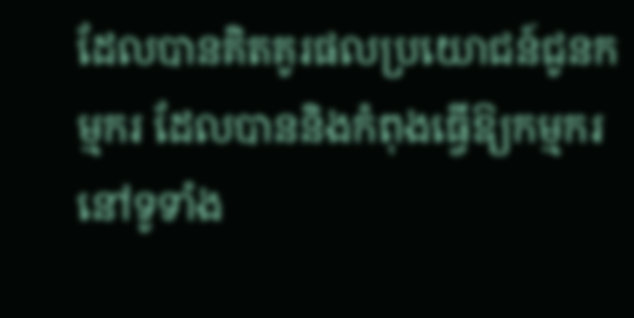ដែលបានគិតគូរផលប្រយោជន៍ជូនកម្មករ ដែលបាននិងកំពុងធ្វើឱ្យកម្មករនៅទូទាំង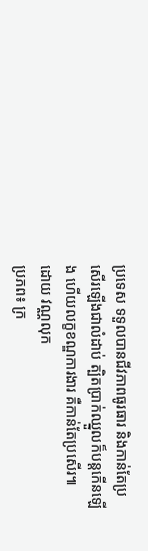ប្រទេស ទទួលបានជីវភាពធូរធារ និងកាន់តែប្រសើរឡើងជាលំដាប់ ត្បិតប្រាក់ឈ្នួលក៏បន្តកើនឡើង ហើយលក្ខខណ្ឌការងារ គឺកាន់តែប្រសើរ៕
ដោយ វណ្ណលុក
ប្រភព៖ ក្រ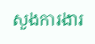សួងការងារ